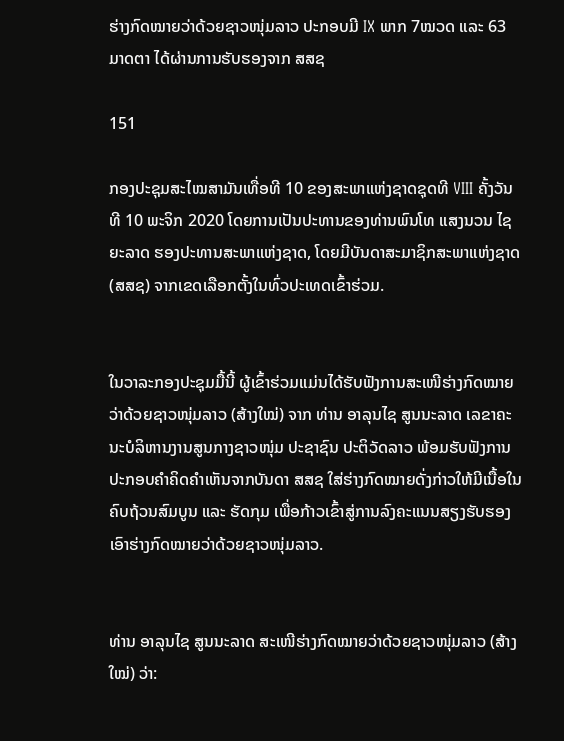ຮ່າງກົດໝາຍວ່າດ້ວຍຊາວໜຸ່ມລາວ ປະກອບມີ IX ພາກ 7ໝວດ ແລະ 63 ມາດຕາ ໄດ້ຜ່ານການຮັບຮອງຈາກ ສສຊ

151

ກອງປະຊຸມສະໄໝສາມັນເທື່ອທີ 10 ຂອງສະພາແຫ່ງຊາດຊຸດທີ VIII ຄັ້ງວັນທີ 10 ພະຈິກ 2020 ໂດຍການເປັນປະທານຂອງທ່ານພົນໂທ ແສງນວນ ໄຊຍະລາດ ຮອງປະທານສະພາແຫ່ງຊາດ, ໂດຍມີບັນດາສະມາຊິກສະພາແຫ່ງຊາດ(ສສຊ) ຈາກເຂດເລືອກຕັ້ງໃນທົ່ວປະເທດເຂົ້າຮ່ວມ.


ໃນວາລະກອງປະຊຸມມື້ນີ້ ຜູ້ເຂົ້າຮ່ວມແມ່ນໄດ້ຮັບຟັງການສະເໜີຮ່າງກົດໝາຍວ່າດ້ວຍຊາວໜຸ່ມລາວ (ສ້າງໃໝ່) ຈາກ ທ່ານ ອາລຸນໄຊ ສູນນະລາດ ເລຂາຄະນະບໍລິຫານງານສູນກາງຊາວໜຸ່ມ ປະຊາຊົນ ປະຕິວັດລາວ ພ້ອມຮັບຟັງການປະກອບຄໍາຄິດຄໍາເຫັນຈາກບັນດາ ສສຊ ໃສ່ຮ່າງກົດໝາຍດັ່ງກ່າວໃຫ້ມີເນື້ອໃນຄົບຖ້ວນສົມບູນ ແລະ ຮັດກຸມ ເພື່ອກ້າວເຂົ້າສູ່ການລົງຄະແນນສຽງຮັບຮອງເອົາຮ່າງກົດໝາຍວ່າດ້ວຍຊາວໜຸ່ມລາວ.


ທ່ານ ອາລຸນໄຊ ສູນນະລາດ ສະເໜີຮ່າງກົດໝາຍວ່າດ້ວຍຊາວໜຸ່ມລາວ (ສ້າງໃໝ່) ວ່າ: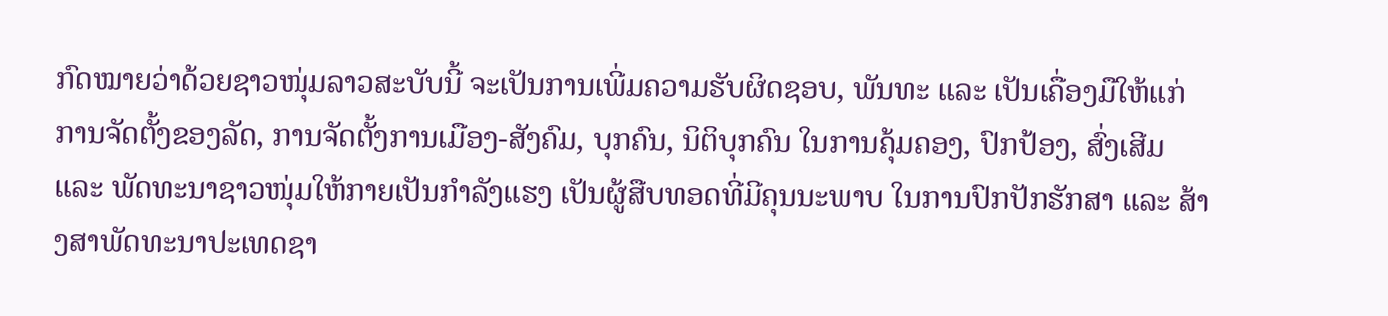ກົດໝາຍວ່າດ້ວຍຊາວໜຸ່ມລາວສະບັບນີ້ ຈະເປັນການເພີ່ມຄວາມຮັບຜິດຊອບ, ພັນທະ ແລະ ເປັນເຄື່ອງມືໃຫ້ແກ່ການຈັດຕັ້ງຂອງລັດ, ການຈັດຕັ້ງການເມືອງ-ສັງຄົມ, ບຸກຄົນ, ນິຕິບຸກຄົນ ໃນການຄຸ້ມຄອງ, ປົກປ້ອງ, ສົ່ງເສີມ ແລະ ພັດທະນາຊາວໜຸ່ມໃຫ້ກາຍເປັນກໍາລັງແຮງ ເປັນຜູ້ສືບທອດທີ່ມີຄຸນນະພາບ ໃນການປົກປັກຮັກສາ ແລະ ສ້າງສາພັດທະນາປະເທດຊາ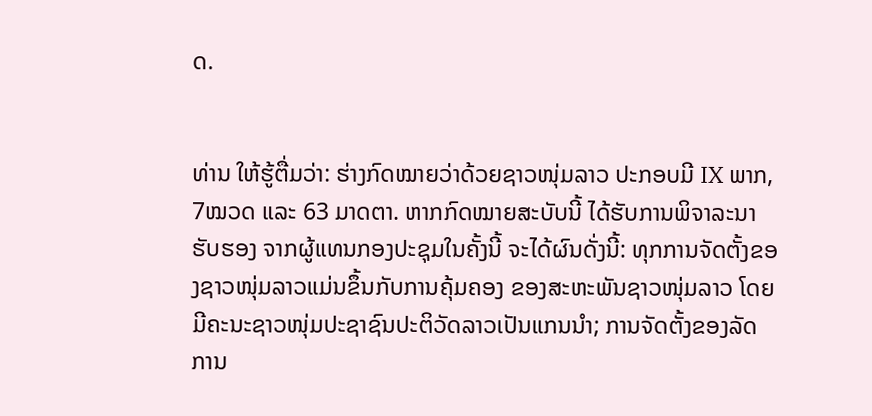ດ.


ທ່ານ ໃຫ້ຮູ້ຕື່ມວ່າ: ຮ່າງກົດໝາຍວ່າດ້ວຍຊາວໜຸ່ມລາວ ປະກອບມີ IX ພາກ, 7ໝວດ ແລະ 63 ມາດຕາ. ຫາກກົດໝາຍສະບັບນີ້ ໄດ້ຮັບການພິຈາລະນາຮັບຮອງ ຈາກຜູ້ແທນກອງປະຊຸມໃນຄັ້ງນີ້ ຈະໄດ້ຜົນດັ່ງນີ້: ທຸກການຈັດຕັ້ງຂອງຊາວໜຸ່ມລາວແມ່ນຂຶ້ນກັບການຄຸ້ມຄອງ ຂອງສະຫະພັນຊາວໜຸ່ມລາວ ໂດຍມີຄະນະຊາວໜຸ່ມປະຊາຊົນປະຕິວັດລາວເປັນແກນນໍາ; ການຈັດຕັ້ງຂອງລັດ ການ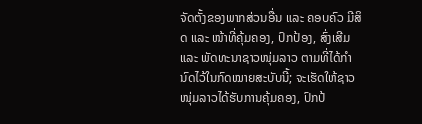ຈັດຕັ້ງຂອງພາກສ່ວນອື່ນ ແລະ ຄອບຄົວ ມີສິດ ແລະ ໜ້າທີ່ຄຸ້ມຄອງ, ປົກປ້ອງ, ສົ່ງເສີມ ແລະ ພັດທະນາຊາວໜຸ່ມລາວ ຕາມທີ່ໄດ້ກໍານົດໄວ້ໃນກົດໝາຍສະບັບນີ້; ຈະເຮັດໃຫ້ຊາວໜຸ່ມລາວໄດ້ຮັບການຄຸ້ມຄອງ, ປົກປ້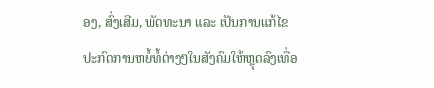ອງ, ສົ່ງເສີມ, ພັດທະນາ ແລະ ເປັນການແກ້ໄຂປະກົດການຫຍໍ້ທໍ້ຕ່າງໆໃນສັງຄົມໃຫ້ຫຼຸດລົງເທື່ອ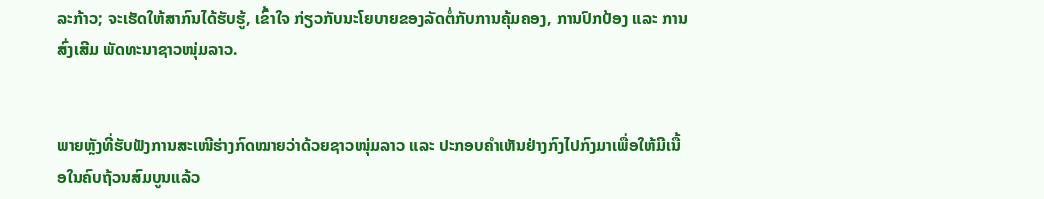ລະກ້າວ; ຈະເຮັດໃຫ້ສາກົນໄດ້ຮັບຮູ້, ເຂົ້າໃຈ ກ່ຽວກັບນະໂຍບາຍຂອງລັດຕໍ່ກັບການຄຸ້ມຄອງ, ການປົກປ້ອງ ແລະ ການສົ່ງເສີມ ພັດທະນາຊາວໜຸ່ມລາວ.


ພາຍຫຼັງທີ່ຮັບຟັງການສະເໜີຮ່າງກົດໝາຍວ່າດ້ວຍຊາວໜຸ່ມລາວ ແລະ ປະກອບຄໍາເຫັນຢ່າງກົງໄປກົງມາເພື່ອໃຫ້ມີເນື້ອໃນຄົບຖ້ວນສົມບູນແລ້ວ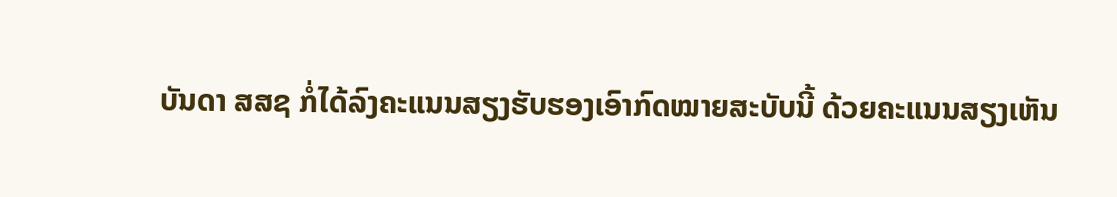ບັນດາ ສສຊ ກໍ່ໄດ້ລົງຄະແນນສຽງຮັບຮອງເອົາກົດໝາຍສະບັບນີ້ ດ້ວຍຄະແນນສຽງເຫັນ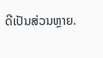ດີເປັນສ່ວນຫຼາຍ.